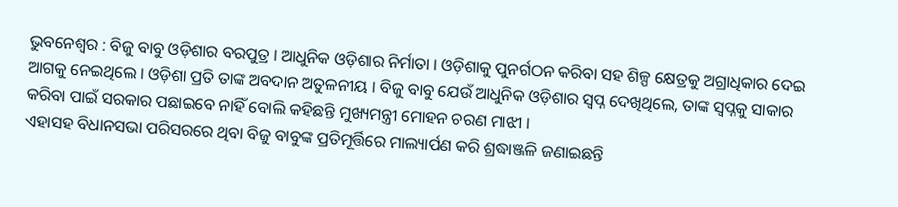ଭୁବନେଶ୍ୱର : ବିଜୁ ବାବୁ ଓଡ଼ିଶାର ବରପୁତ୍ର । ଆଧୁନିକ ଓଡ଼ିଶାର ନିର୍ମାତା । ଓଡ଼ିଶାକୁ ପୁନର୍ଗଠନ କରିବା ସହ ଶିଳ୍ପ କ୍ଷେତ୍ରକୁ ଅଗ୍ରାଧିକାର ଦେଇ ଆଗକୁ ନେଇଥିଲେ । ଓଡ଼ିଶା ପ୍ରତି ତାଙ୍କ ଅବଦାନ ଅତୁଳନୀୟ । ବିଜୁ ବାବୁ ଯେଉଁ ଆଧୁନିକ ଓଡ଼ିଶାର ସ୍ବପ୍ନ ଦେଖିଥିଲେ, ତାଙ୍କ ସ୍ବପ୍ନକୁ ସାକାର କରିବା ପାଇଁ ସରକାର ପଛାଇବେ ନାହିଁ ବୋଲି କହିଛନ୍ତି ମୁଖ୍ୟମନ୍ତ୍ରୀ ମୋହନ ଚରଣ ମାଝୀ ।
ଏହାସହ ବିଧାନସଭା ପରିସରରେ ଥିବା ବିଜୁ ବାବୁଙ୍କ ପ୍ରତିମୂର୍ତ୍ତିରେ ମାଲ୍ୟାର୍ପଣ କରି ଶ୍ରଦ୍ଧାଞ୍ଜଳି ଜଣାଇଛନ୍ତି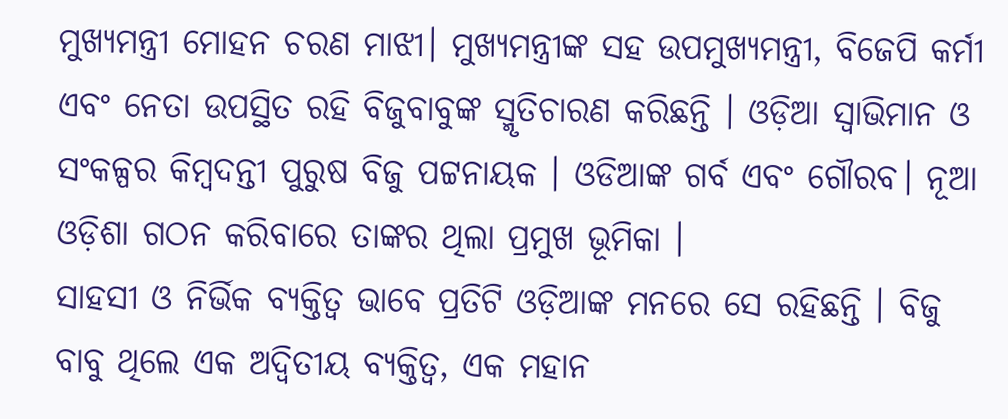ମୁଖ୍ୟମନ୍ତ୍ରୀ ମୋହନ ଚରଣ ମାଝୀ। ମୁଖ୍ୟମନ୍ତ୍ରୀଙ୍କ ସହ ଉପମୁଖ୍ୟମନ୍ତ୍ରୀ, ବିଜେପି କର୍ମୀ ଏବଂ ନେତା ଉପସ୍ଥିତ ରହି ବିଜୁବାବୁଙ୍କ ସ୍ମୃତିଚାରଣ କରିଛନ୍ତି । ଓଡ଼ିଆ ସ୍ୱାଭିମାନ ଓ ସଂକଳ୍ପର କିମ୍ବଦନ୍ତୀ ପୁରୁଷ ବିଜୁ ପଟ୍ଟନାୟକ । ଓଡିଆଙ୍କ ଗର୍ବ ଏବଂ ଗୌରବ। ନୂଆ ଓଡ଼ିଶା ଗଠନ କରିବାରେ ତାଙ୍କର ଥିଲା ପ୍ରମୁଖ ଭୂମିକା ।
ସାହସୀ ଓ ନିର୍ଭିକ ବ୍ୟକ୍ତିତ୍ବ ଭାବେ ପ୍ରତିଟି ଓଡ଼ିଆଙ୍କ ମନରେ ସେ ରହିଛନ୍ତି । ବିଜୁ ବାବୁ ଥିଲେ ଏକ ଅଦ୍ୱିତୀୟ ବ୍ୟକ୍ତିତ୍ୱ, ଏକ ମହାନ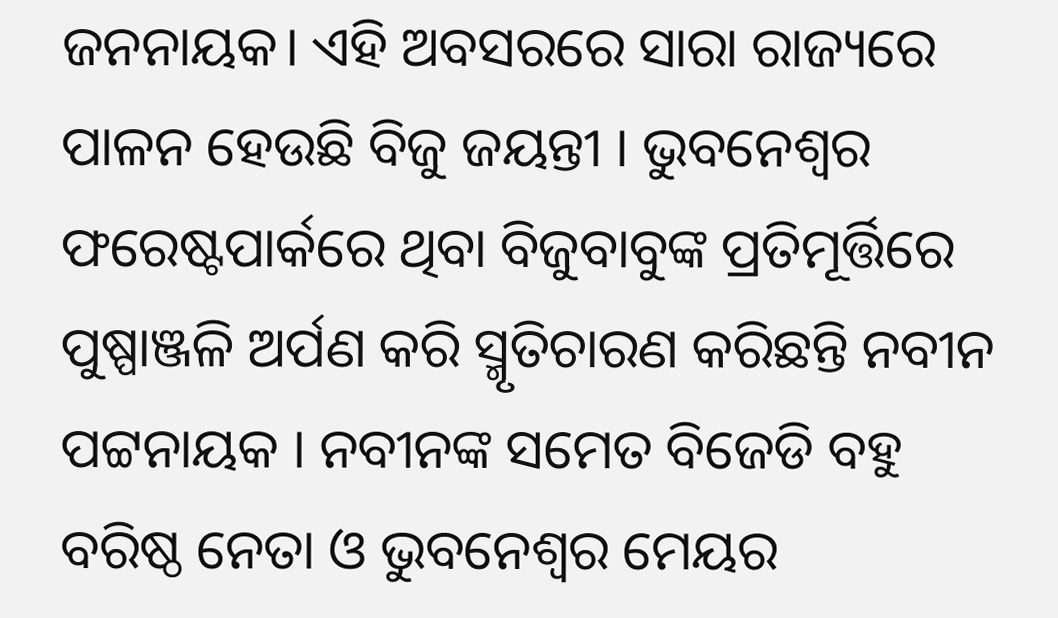ଜନନାୟକ। ଏହି ଅବସରରେ ସାରା ରାଜ୍ୟରେ ପାଳନ ହେଉଛି ବିଜୁ ଜୟନ୍ତୀ । ଭୁବନେଶ୍ବର ଫରେଷ୍ଟପାର୍କରେ ଥିବା ବିଜୁବାବୁଙ୍କ ପ୍ରତିମୂର୍ତ୍ତିରେ ପୁଷ୍ପାଞ୍ଜଳି ଅର୍ପଣ କରି ସ୍ମୃତିଚାରଣ କରିଛନ୍ତି ନବୀନ ପଟ୍ଟନାୟକ । ନବୀନଙ୍କ ସମେତ ବିଜେଡି ବହୁ ବରିଷ୍ଠ ନେତା ଓ ଭୁବନେଶ୍ୱର ମେୟର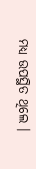ମଧ୍ୟ ଉପସ୍ଥିତ ଥିଲେ ।